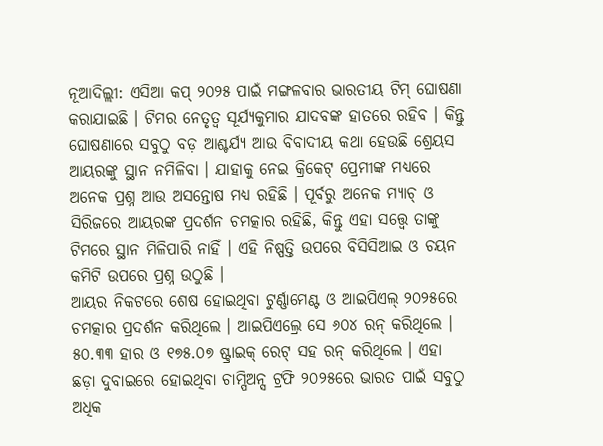ନୂଆଦିଲ୍ଲୀ: ଏସିଆ କପ୍ ୨୦୨୫ ପାଇଁ ମଙ୍ଗଳବାର ଭାରତୀୟ ଟିମ୍ ଘୋଷଣା କରାଯାଇଛି । ଟିମର ନେତୃତ୍ୱ ସୂର୍ଯ୍ୟକୁମାର ଯାଦବଙ୍କ ହାତରେ ରହିବ । କିନ୍ତୁ ଘୋଷଣାରେ ସବୁଠୁ ବଡ଼ ଆଶ୍ଚର୍ଯ୍ୟ ଆଉ ବିବାଦୀୟ କଥା ହେଉଛି ଶ୍ରେୟସ ଆୟରଙ୍କୁ ସ୍ଥାନ ନମିଳିବା । ଯାହାକୁ ନେଇ କ୍ରିକେଟ୍ ପ୍ରେମୀଙ୍କ ମଧ୍ୟରେ ଅନେକ ପ୍ରଶ୍ନ ଆଉ ଅସନ୍ତୋଷ ମଧ୍ୟ ରହିଛି । ପୂର୍ବରୁ ଅନେକ ମ୍ୟାଚ୍ ଓ ସିରିଜରେ ଆୟରଙ୍କ ପ୍ରଦର୍ଶନ ଚମତ୍କାର ରହିଛି, କିନ୍ତୁ ଏହା ସତ୍ତ୍ୱେ ତାଙ୍କୁ ଟିମରେ ସ୍ଥାନ ମିଳିପାରି ନାହିଁ । ଏହି ନିଷ୍ପତ୍ତି ଉପରେ ବିସିସିଆଇ ଓ ଚୟନ କମିଟି ଉପରେ ପ୍ରଶ୍ନ ଉଠୁଛି ।
ଆୟର ନିକଟରେ ଶେଷ ହୋଇଥିବା ଟୁର୍ଣ୍ଣାମେଣ୍ଟ ଓ ଆଇପିଏଲ୍ ୨୦୨୫ରେ ଚମତ୍କାର ପ୍ରଦର୍ଶନ କରିଥିଲେ । ଆଇପିଏଲ୍ରେ ସେ ୬୦୪ ରନ୍ କରିଥିଲେ । ୫୦.୩୩ ହାର ଓ ୧୭୫.୦୭ ଷ୍ଟ୍ରାଇକ୍ ରେଟ୍ ସହ ରନ୍ କରିଥିଲେ । ଏହା ଛଡ଼ା ଦୁବାଇରେ ହୋଇଥିବା ଚାମ୍ପିଅନ୍ସ ଟ୍ରଫି ୨୦୨୫ରେ ଭାରତ ପାଇଁ ସବୁଠୁ ଅଧିକ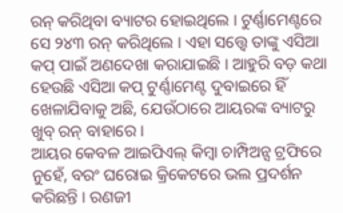ରନ୍ କରିଥିବା ବ୍ୟାଟର ହୋଇଥିଲେ । ଟୁର୍ଣ୍ଣାମେଣ୍ଟରେ ସେ ୨୪୩ ରନ୍ କରିଥିଲେ । ଏହା ସତ୍ତ୍ୱେ ତାଙ୍କୁ ଏସିଆ କପ୍ ପାଇଁ ଅଣଦେଖା କରାଯାଇଛି । ଆହୁରି ବଡ଼ କଥା ହେଉଛି ଏସିଆ କପ୍ ଟୁର୍ଣ୍ଣାମେଣ୍ଟ ଦୁବାଇରେ ହିଁ ଖେଳାଯିବାକୁ ଅଛି, ଯେଉଁଠାରେ ଆୟରଙ୍କ ବ୍ୟାଟରୁ ଖୁବ୍ ରନ୍ ବାହାରେ ।
ଆୟର କେବଳ ଆଇପିଏଲ୍ କିମ୍ୱା ଚାମ୍ପିଅନ୍ସ ଟ୍ରଫିରେ ନୁହେଁ, ବରଂ ଘରୋଇ କ୍ରିକେଟରେ ଭଲ ପ୍ରଦର୍ଶନ କରିଛନ୍ତି । ରଣଜୀ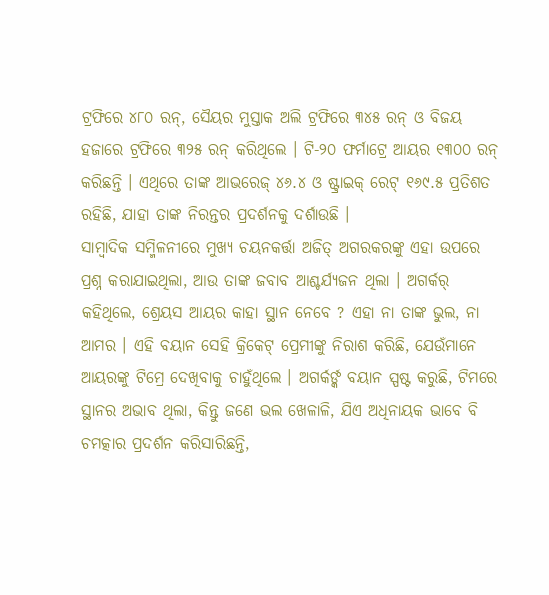ଟ୍ରଫିରେ ୪୮୦ ରନ୍, ସୈୟର ମୁସ୍ତାକ ଅଲି ଟ୍ରଫିରେ ୩୪୫ ରନ୍ ଓ ବିଜୟ ହଜାରେ ଟ୍ରଫିରେ ୩୨୫ ରନ୍ କରିଥିଲେ । ଟି-୨୦ ଫର୍ମାଟ୍ରେ ଆୟର ୧୩୦୦ ରନ୍ କରିଛନ୍ତି । ଏଥିରେ ତାଙ୍କ ଆଭରେଜ୍ ୪୬.୪ ଓ ଷ୍ଟ୍ରାଇକ୍ ରେଟ୍ ୧୬୯.୫ ପ୍ରତିଶତ ରହିଛି, ଯାହା ତାଙ୍କ ନିରନ୍ତର ପ୍ରଦର୍ଶନକୁ ଦର୍ଶାଉଛି ।
ସାମ୍ୱାଦିକ ସମ୍ମିଳନୀରେ ମୁଖ୍ୟ ଚୟନକର୍ତ୍ତା ଅଜିତ୍ ଅଗରକରଙ୍କୁ ଏହା ଉପରେ ପ୍ରଶ୍ନ କରାଯାଇଥିଲା, ଆଉ ତାଙ୍କ ଜବାବ ଆଶ୍ଚର୍ଯ୍ୟଜନ ଥିଲା । ଅଗର୍କର୍ କହିଥିଲେ, ଶ୍ରେୟସ ଆୟର କାହା ସ୍ଥାନ ନେବେ ? ଏହା ନା ତାଙ୍କ ଭୁଲ, ନା ଆମର । ଏହି ବୟାନ ସେହି କ୍ରିକେଟ୍ ପ୍ରେମୀଙ୍କୁ ନିରାଶ କରିଛି, ଯେଉଁମାନେ ଆୟରଙ୍କୁ ଟିମ୍ରେ ଦେଖିବାକୁ ଚାହୁଁଥିଲେ । ଅଗର୍କର୍ଙ୍କ ବୟାନ ସ୍ପଷ୍ଟ କରୁଛି, ଟିମରେ ସ୍ଥାନର ଅଭାବ ଥିଲା, କିନ୍ତୁ ଜଣେ ଭଲ ଖେଳାଳି, ଯିଏ ଅଧିନାୟକ ଭାବେ ବି ଚମତ୍କାର ପ୍ରଦର୍ଶନ କରିସାରିଛନ୍ତି,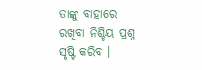ତାଙ୍କୁ ବାହାରେ ରଖିବା ନିଶ୍ଚିୟ ପ୍ରଶ୍ନ ସୃଷ୍ଟି କରିବ ।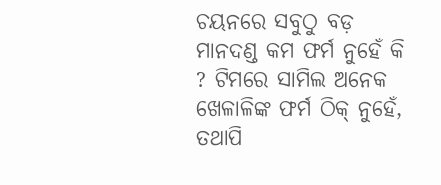ଚୟନରେ ସବୁଠୁ ବଡ଼ ମାନଦଣ୍ଡ କମ ଫର୍ମ ନୁହେଁ କି ? ଟିମରେ ସାମିଲ ଅନେକ ଖେଳାଳିଙ୍କ ଫର୍ମ ଠିକ୍ ନୁହେଁ, ତଥାପି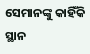ସେମାନଙ୍କୁ କାହିଁକି ସ୍ଥାନ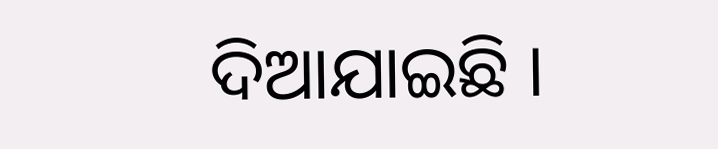ଦିଆଯାଇଛି ।